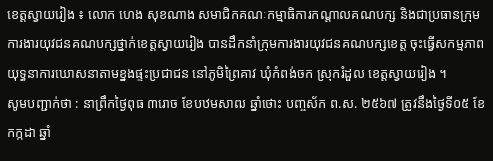ខេត្តស្វាយរៀង ៖ លោក ហេង សុខណាង សមាជិកគណៈកម្មាធិការកណ្តាលគណបក្ស និងជាប្រធានក្រុមការងារយុវជនគណបក្សថ្នាក់ខេត្តស្វាយរៀង បានដឹកនាំក្រុមការងារយុវជនគណបក្សខេត្ត ចុះធ្វើសកម្មភាពយុទ្ធនាការឃោសនាតាមខ្នងផ្ទះប្រជាជន នៅភូមិព្រៃគាវ ឃុំកំពង់ចក ស្រុករំដួល ខេត្តស្វាយរៀង ។
សូមបញ្ជាក់ថា : នាព្រឹកថ្ងៃពុធ ៣រោច ខែបឋមសាឍ ឆ្នាំថោះ បញ្ចស័ក ព.ស. ២៥៦៧ ត្រូវនឹងថ្ងៃទី០៥ ខែកក្កដា ឆ្នាំ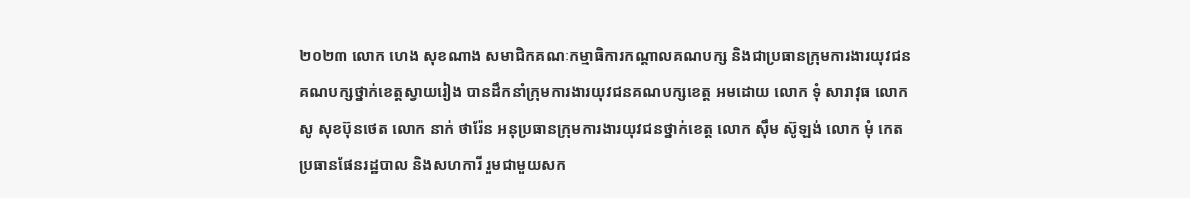២០២៣ លោក ហេង សុខណាង សមាជិកគណៈកម្មាធិការកណ្តាលគណបក្ស និងជាប្រធានក្រុមការងារយុវជនគណបក្សថ្នាក់ខេត្តស្វាយរៀង បានដឹកនាំក្រុមការងារយុវជនគណបក្សខេត្ត អមដោយ លោក ទុំ សារាវុធ លោក សូ សុខប៊ុនថេត លោក នាក់ ថារ៉ែន អនុប្រធានក្រុមការងារយុវជនថ្នាក់ខេត្ត លោក ស៊ឹម ស៊ូឡង់ លោក មុំ កេត ប្រធានផែនរដ្ឋបាល និងសហការី រួមជាមួយសក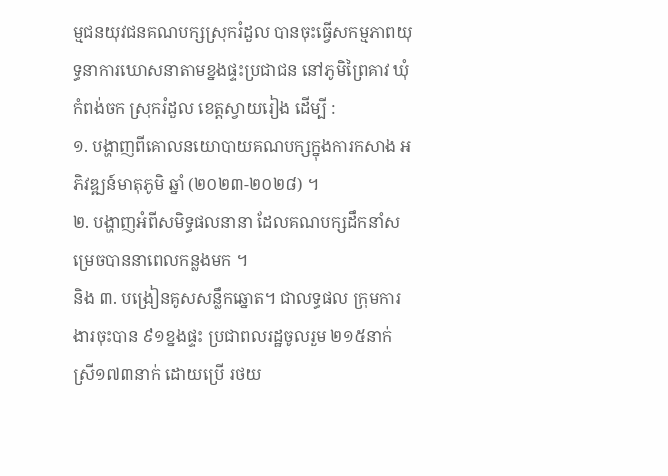ម្មជនយុវជនគណបក្សស្រុករំដួល បានចុះធ្វើសកម្មភាពយុទ្ធនាការឃោសនាតាមខ្នងផ្ទះប្រជាជន នៅភូមិព្រៃគាវ ឃុំកំពង់ចក ស្រុករំដួល ខេត្តស្វាយរៀង ដើម្បី :
១. បង្ហាញពីគោលនយោបាយគណបក្សក្នុងការកសាង អភិវឌ្ឍន៍មាតុភូមិ ឆ្នាំ (២០២៣-២០២៨) ។
២. បង្ហាញអំពីសមិទ្ធផលនានា ដែលគណបក្សដឹកនាំសម្រេចបាននាពេលកន្លងមក ។
និង ៣. បង្រៀនគូសសន្លឹកឆ្នោត។ ជាលទ្ធផល ក្រុមការងារចុះបាន ៩១ខ្នងផ្ទះ ប្រជាពលរដ្ឋចូលរួម ២១៥នាក់ ស្រី១៧៣នាក់ ដោយប្រើ រថយ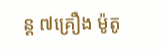ន្ត ៧គ្រឿង ម៉ូតូ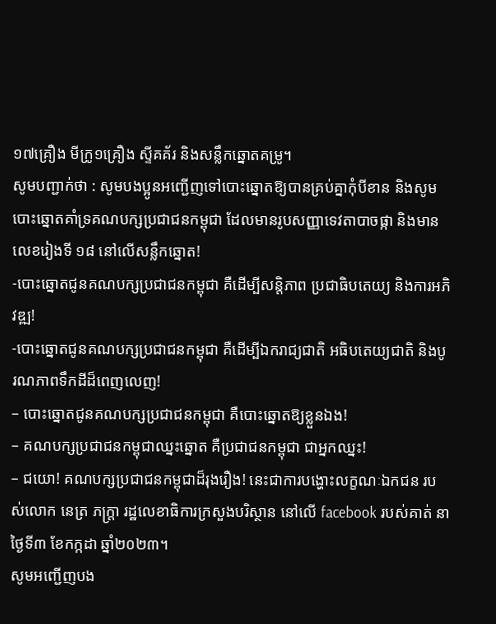១៧គ្រឿង មីក្រូ១គ្រឿង ស្ទីគគ័រ និងសន្លឹកឆ្នោតគម្រូ។
សូមបញ្ជាក់ថា : សូមបងប្អូនអញ្ជើញទៅបោះឆ្នោតឱ្យបានគ្រប់គ្នាកុំបីខាន និងសូមបោះឆ្នោតគាំទ្រគណបក្សប្រជាជនកម្ពុជា ដែលមានរូបសញ្ញាទេវតាបាចផ្កា និងមានលេខរៀងទី ១៨ នៅលើសន្លឹកឆ្នោត!
-បោះឆ្នោតជូនគណបក្សប្រជាជនកម្ពុជា គឺដើម្បីសន្តិភាព ប្រជាធិបតេយ្យ និងការអភិវឌ្ឍ!
-បោះឆ្នោតជូនគណបក្សប្រជាជនកម្ពុជា គឺដើម្បីឯករាជ្យជាតិ អធិបតេយ្យជាតិ និងបូរណភាពទឹកដីដ៏ពេញលេញ!
– បោះឆ្នោតជូនគណបក្សប្រជាជនកម្ពុជា គឺបោះឆ្នោតឱ្យខ្លួនឯង!
– គណបក្សប្រជាជនកម្ពុជាឈ្នះឆ្នោត គឺប្រជាជនកម្ពុជា ជាអ្នកឈ្នះ!
– ជយោ! គណបក្សប្រជាជនកម្ពុជាដ៏រុងរឿង! នេះជាការបង្ហោះលក្ខណៈឯកជន របស់លោក នេត្រ ភក្ត្រា រដ្ឋលេខាធិការក្រសួងបរិស្ថាន នៅលើ facebook របស់គាត់ នាថ្ងៃទី៣ ខែកក្កដា ឆ្នាំ២០២៣។
សូមអញ្ជើញបង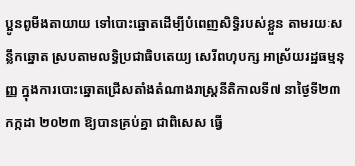ប្អូនពូមីងតាយាយ ទៅបោះឆ្នោតដើម្បីបំពេញសិទ្ធិរបស់ខ្លួន តាមរយៈសន្លឹកឆ្នោត ស្របតាមលទ្ធិប្រជាធិបតេយ្យ សេរីពហុបក្ស អាស្រ័យរដ្ឋធម្មនុញ្ញ ក្នុងការបោះឆ្នោតជ្រើសតាំងតំណាងរាស្ត្រនីតិកាលទី៧ នាថ្ងៃទី២៣ កក្កដា ២០២៣ ឱ្យបានគ្រប់គ្នា ជាពិសេស ធ្វើ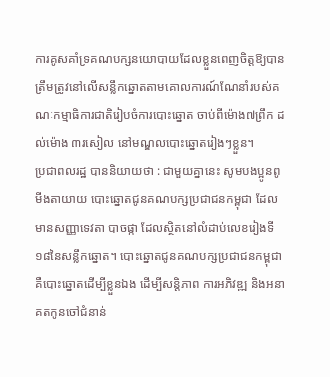ការគូសគាំទ្រគណបក្សនយោបាយដែលខ្លួនពេញចិត្តឱ្យបានត្រឹមត្រូវនៅលើសន្លឹកឆ្នោតតាមគោលការណ៍ណែនាំរបស់គណៈកម្មាធិការជាតិរៀបចំការបោះឆ្នោត ចាប់ពីម៉ោង៧ព្រឹក ដល់ម៉ោង ៣រសៀល នៅមណ្ឌលបោះឆ្នោតរៀងៗខ្លួន។
ប្រជាពលរដ្ឋ បាននិយាយថា : ជាមួយគ្នានេះ សូមបងប្អូនពូមីងតាយាយ បោះឆ្នោតជូនគណបក្សប្រជាជនកម្ពុជា ដែលមានសញ្ញាទេវតា បាចផ្កា ដែលស្ថិតនៅលំដាប់លេខរៀងទី១៨នៃសន្លឹកឆ្នោត។ បោះឆ្នោតជូនគណបក្សប្រជាជនកម្ពុជា គឺបោះឆ្នោតដើម្បីខ្លួនឯង ដើម្បីសន្តិភាព ការអភិវឌ្ឍ និងអនាគតកូនចៅជំនាន់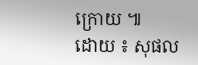ក្រោយ ៕
ដោយ ៖ សុផល